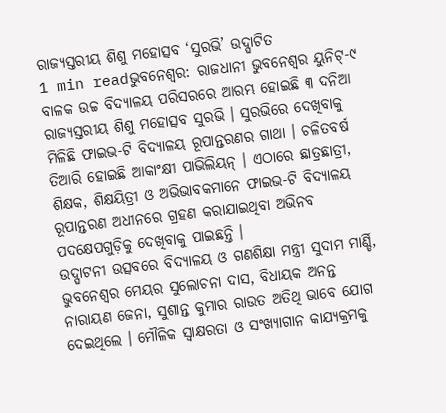ରାଜ୍ୟସ୍ତରୀୟ ଶିଶୁ ମହୋତ୍ସବ ‘ସୁରଭି’ ଉଦ୍ଘାଟିତ
1 min readଭୁବନେଶ୍ବର: ରାଜଧାନୀ ଭୁବନେଶ୍ବର ୟୁନିଟ୍-୯ ବାଳକ ଉଚ୍ଚ ବିଦ୍ୟାଳୟ ପରିସରରେ ଆରମ୍ଭ ହୋଇଛି ୩ ଦନିଆ ରାଜ୍ୟସ୍ତରୀୟ ଶିଶୁ ମହୋତ୍ସବ ସୁରଭି । ସୁରଭିରେ ଦେଖିବାକୁ ମିଳିଛି ଫାଇଭ-ଟି ବିଦ୍ୟାଳୟ ରୂପାନ୍ତରଣର ଗାଥା । ଚଳିତବର୍ଷ ତିଆରି ହୋଇଛି ଆକାଂକ୍ଷୀ ପାଭିଲିୟନ୍ । ଏଠାରେ ଛାତ୍ରଛାତ୍ରୀ, ଶିକ୍ଷକ, ଶିକ୍ଷୟିତ୍ରୀ ଓ ଅଭିଭାବକମାନେ ଫାଇଭ-ଟି ବିଦ୍ୟାଳୟ ରୂପାନ୍ତରଣ ଅଧୀନରେ ଗ୍ରହଣ କରାଯାଇଥିବା ଅଭିନବ ପଦକ୍ଷେପଗୁଡ଼ିକୁ ଦେଖିବାକୁ ପାଇଛନ୍ତି ।
ଉଦ୍ଘାଟନୀ ଉତ୍ସବରେ ବିଦ୍ୟାଳୟ ଓ ଗଣଶିକ୍ଷା ମନ୍ତ୍ରୀ ସୁଦାମ ମାର୍ଣ୍ଡି, ଭୁବନେଶ୍ଵର ମେୟର ସୁଲୋଚନା ଦାସ, ବିଧାୟକ ଅନନ୍ତ ନାରାୟଣ ଜେନା, ସୁଶାନ୍ତ କୁମାର ରାଉତ ଅତିଥି ଭାବେ ଯୋଗ ଦେଇଥିଲେ । ମୌଳିକ ସ୍ୱାକ୍ଷରତା ଓ ସଂଖ୍ୟାଗାନ କାଯ୍ୟକ୍ରମକୁ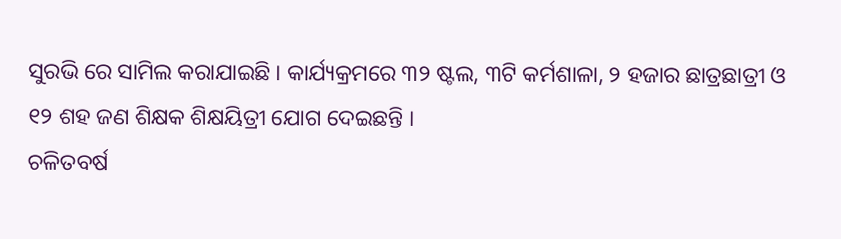ସୁରଭି ରେ ସାମିଲ କରାଯାଇଛି । କାର୍ଯ୍ୟକ୍ରମରେ ୩୨ ଷ୍ଟଲ, ୩ଟି କର୍ମଶାଳା, ୨ ହଜାର ଛାତ୍ରଛାତ୍ରୀ ଓ ୧୨ ଶହ ଜଣ ଶିକ୍ଷକ ଶିକ୍ଷୟିତ୍ରୀ ଯୋଗ ଦେଇଛନ୍ତି ।
ଚଳିତବର୍ଷ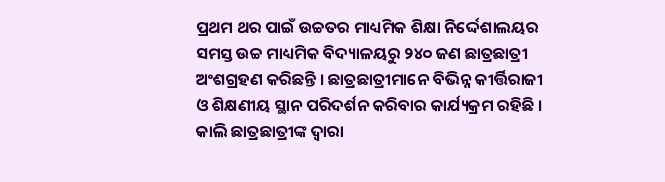ପ୍ରଥମ ଥର ପାଇଁ ଉଚ୍ଚତର ମାଧ୍ୟମିକ ଶିକ୍ଷା ନିର୍ଦ୍ଦେଶାଲୟର ସମସ୍ତ ଉଚ୍ଚ ମାଧ୍ୟମିକ ବିଦ୍ୟାଳୟରୁ ୨୪୦ ଜଣ ଛାତ୍ରଛାତ୍ରୀ ଅଂଶଗ୍ରହଣ କରିଛନ୍ତି । ଛାତ୍ରଛାତ୍ରୀମାନେ ବିଭିନ୍ନ କୀର୍ତ୍ତିରାଜୀ ଓ ଶିକ୍ଷଣୀୟ ସ୍ଥାନ ପରିଦର୍ଶନ କରିବାର କାର୍ଯ୍ୟକ୍ରମ ରହିଛି । କାଲି ଛାତ୍ରଛାତ୍ରୀଙ୍କ ଦ୍ବାରା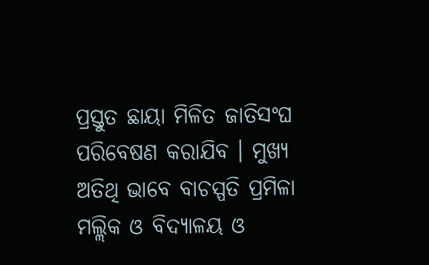ପ୍ରସ୍ତୁତ ଛାୟା ମିଳିତ ଜାତିସଂଘ ପରିବେଷଣ କରାଯିବ । ମୁଖ୍ୟ ଅତିଥି ଭାବେ ବାଚସ୍ପତି ପ୍ରମିଳା ମଲ୍ଲିକ ଓ ବିଦ୍ୟାଳୟ ଓ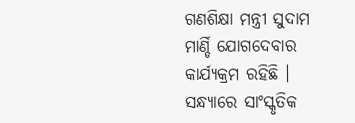ଗଣଶିକ୍ଷା ମନ୍ତ୍ରୀ ସୁଦାମ ମାର୍ଣ୍ଡି ଯୋଗଦେବାର କାର୍ଯ୍ୟକ୍ରମ ରହିଛି । ସନ୍ଧ୍ୟାରେ ସାଂସ୍କୃତିକ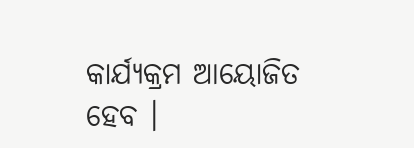କାର୍ଯ୍ୟକ୍ରମ ଆୟୋଜିତ ହେବ ।